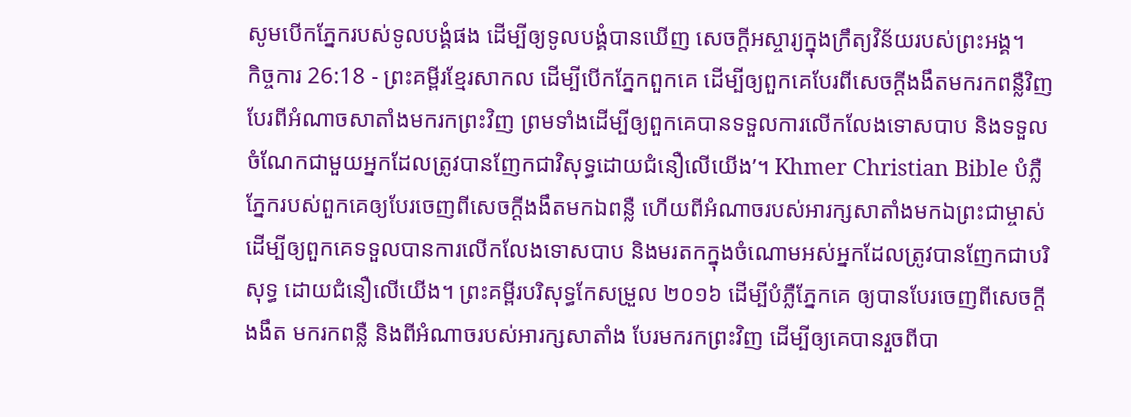សូមបើកភ្នែករបស់ទូលបង្គំផង ដើម្បីឲ្យទូលបង្គំបានឃើញ សេចក្ដីអស្ចារ្យក្នុងក្រឹត្យវិន័យរបស់ព្រះអង្គ។
កិច្ចការ 26:18 - ព្រះគម្ពីរខ្មែរសាកល ដើម្បីបើកភ្នែកពួកគេ ដើម្បីឲ្យពួកគេបែរពីសេចក្ដីងងឹតមករកពន្លឺវិញ បែរពីអំណាចសាតាំងមករកព្រះវិញ ព្រមទាំងដើម្បីឲ្យពួកគេបានទទួលការលើកលែងទោសបាប និងទទួលចំណែកជាមួយអ្នកដែលត្រូវបានញែកជាវិសុទ្ធដោយជំនឿលើយើង’។ Khmer Christian Bible បំភ្លឺភ្នែករបស់ពួកគេឲ្យបែរចេញពីសេចក្ដីងងឹតមកឯពន្លឺ ហើយពីអំណាចរបស់អារក្សសាតាំងមកឯព្រះជាម្ចាស់ ដើម្បីឲ្យពួកគេទទួលបានការលើកលែងទោសបាប និងមរតកក្នុងចំណោមអស់អ្នកដែលត្រូវបានញែកជាបរិសុទ្ធ ដោយជំនឿលើយើង។ ព្រះគម្ពីរបរិសុទ្ធកែសម្រួល ២០១៦ ដើម្បីបំភ្លឺភ្នែកគេ ឲ្យបានបែរចេញពីសេចក្តីងងឹត មករកពន្លឺ និងពីអំណាចរបស់អារក្សសាតាំង បែរមករកព្រះវិញ ដើម្បីឲ្យគេបានរួចពីបា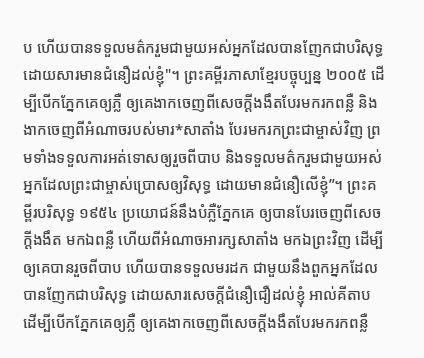ប ហើយបានទទួលមត៌ករួមជាមួយអស់អ្នកដែលបានញែកជាបរិសុទ្ធ ដោយសារមានជំនឿដល់ខ្ញុំ"។ ព្រះគម្ពីរភាសាខ្មែរបច្ចុប្បន្ន ២០០៥ ដើម្បីបើកភ្នែកគេឲ្យភ្លឺ ឲ្យគេងាកចេញពីសេចក្ដីងងឹតបែរមករកពន្លឺ និងងាកចេញពីអំណាចរបស់មារ*សាតាំង បែរមករកព្រះជាម្ចាស់វិញ ព្រមទាំងទទួលការអត់ទោសឲ្យរួចពីបាប និងទទួលមត៌ករួមជាមួយអស់អ្នកដែលព្រះជាម្ចាស់ប្រោសឲ្យវិសុទ្ធ ដោយមានជំនឿលើខ្ញុំ”។ ព្រះគម្ពីរបរិសុទ្ធ ១៩៥៤ ប្រយោជន៍នឹងបំភ្លឺភ្នែកគេ ឲ្យបានបែរចេញពីសេចក្ដីងងឹត មកឯពន្លឺ ហើយពីអំណាចអារក្សសាតាំង មកឯព្រះវិញ ដើម្បីឲ្យគេបានរួចពីបាប ហើយបានទទួលមរដក ជាមួយនឹងពួកអ្នកដែលបានញែកជាបរិសុទ្ធ ដោយសារសេចក្ដីជំនឿជឿដល់ខ្ញុំ អាល់គីតាប ដើម្បីបើកភ្នែកគេឲ្យភ្លឺ ឲ្យគេងាកចេញពីសេចក្ដីងងឹតបែរមករកពន្លឺ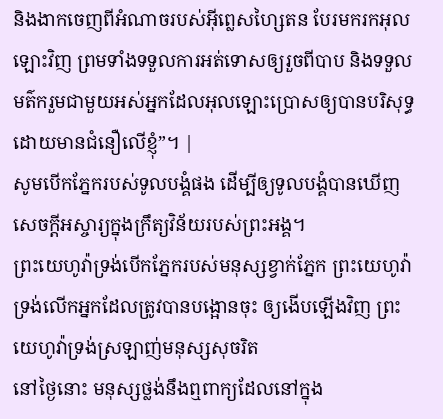និងងាកចេញពីអំណាចរបស់អ៊ីព្លេសហ្សៃតន បែរមករកអុលឡោះវិញ ព្រមទាំងទទួលការអត់ទោសឲ្យរួចពីបាប និងទទួលមត៌ករួមជាមួយអស់អ្នកដែលអុលឡោះប្រោសឲ្យបានបរិសុទ្ធ ដោយមានជំនឿលើខ្ញុំ”។ |
សូមបើកភ្នែករបស់ទូលបង្គំផង ដើម្បីឲ្យទូលបង្គំបានឃើញ សេចក្ដីអស្ចារ្យក្នុងក្រឹត្យវិន័យរបស់ព្រះអង្គ។
ព្រះយេហូវ៉ាទ្រង់បើកភ្នែករបស់មនុស្សខ្វាក់ភ្នែក ព្រះយេហូវ៉ាទ្រង់លើកអ្នកដែលត្រូវបានបង្អោនចុះ ឲ្យងើបឡើងវិញ ព្រះយេហូវ៉ាទ្រង់ស្រឡាញ់មនុស្សសុចរិត
នៅថ្ងៃនោះ មនុស្សថ្លង់នឹងឮពាក្យដែលនៅក្នុង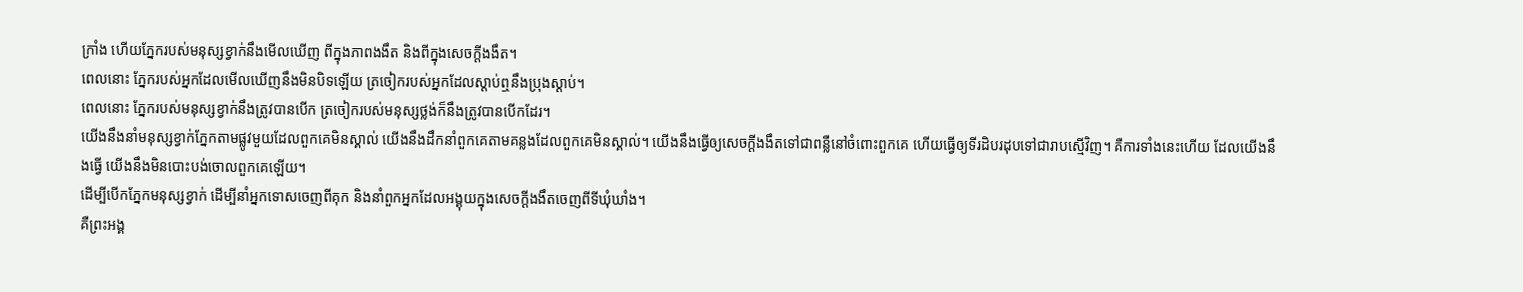ក្រាំង ហើយភ្នែករបស់មនុស្សខ្វាក់នឹងមើលឃើញ ពីក្នុងភាពងងឹត និងពីក្នុងសេចក្ដីងងឹត។
ពេលនោះ ភ្នែករបស់អ្នកដែលមើលឃើញនឹងមិនបិទឡើយ ត្រចៀករបស់អ្នកដែលស្តាប់ឮនឹងប្រុងស្ដាប់។
ពេលនោះ ភ្នែករបស់មនុស្សខ្វាក់នឹងត្រូវបានបើក ត្រចៀករបស់មនុស្សថ្លង់ក៏នឹងត្រូវបានបើកដែរ។
យើងនឹងនាំមនុស្សខ្វាក់ភ្នែកតាមផ្លូវមួយដែលពួកគេមិនស្គាល់ យើងនឹងដឹកនាំពួកគេតាមគន្លងដែលពួកគេមិនស្គាល់។ យើងនឹងធ្វើឲ្យសេចក្ដីងងឹតទៅជាពន្លឺនៅចំពោះពួកគេ ហើយធ្វើឲ្យទីរដិបរដុបទៅជារាបស្មើវិញ។ គឺការទាំងនេះហើយ ដែលយើងនឹងធ្វើ យើងនឹងមិនបោះបង់ចោលពួកគេឡើយ។
ដើម្បីបើកភ្នែកមនុស្សខ្វាក់ ដើម្បីនាំអ្នកទោសចេញពីគុក និងនាំពួកអ្នកដែលអង្គុយក្នុងសេចក្ដីងងឹតចេញពីទីឃុំឃាំង។
គឺព្រះអង្គ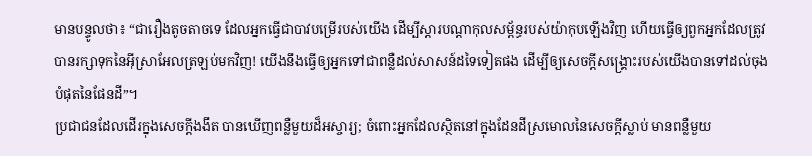មានបន្ទូលថា៖ “ជារឿងតូចតាចទេ ដែលអ្នកធ្វើជាបាវបម្រើរបស់យើង ដើម្បីស្ដារបណ្ដាកុលសម្ព័ន្ធរបស់យ៉ាកុបឡើងវិញ ហើយធ្វើឲ្យពួកអ្នកដែលត្រូវបានរក្សាទុកនៃអ៊ីស្រាអែលត្រឡប់មកវិញ! យើងនឹងធ្វើឲ្យអ្នកទៅជាពន្លឺដល់សាសន៍ដទៃទៀតផង ដើម្បីឲ្យសេចក្ដីសង្គ្រោះរបស់យើងបានទៅដល់ចុងបំផុតនៃផែនដី”។
ប្រជាជនដែលដើរក្នុងសេចក្ដីងងឹត បានឃើញពន្លឺមួយដ៏អស្ចារ្យ; ចំពោះអ្នកដែលស្ថិតនៅក្នុងដែនដីស្រមោលនៃសេចក្ដីស្លាប់ មានពន្លឺមួយ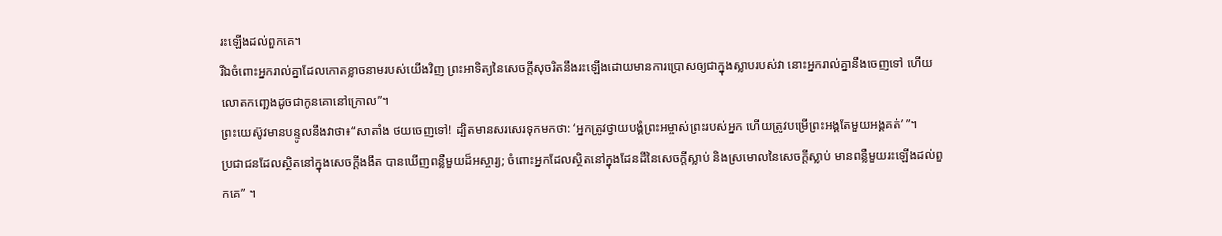រះឡើងដល់ពួកគេ។
រីឯចំពោះអ្នករាល់គ្នាដែលកោតខ្លាចនាមរបស់យើងវិញ ព្រះអាទិត្យនៃសេចក្ដីសុចរិតនឹងរះឡើងដោយមានការប្រោសឲ្យជាក្នុងស្លាបរបស់វា នោះអ្នករាល់គ្នានឹងចេញទៅ ហើយលោតកញ្ឆេងដូចជាកូនគោនៅក្រោល”។
ព្រះយេស៊ូវមានបន្ទូលនឹងវាថា៖“សាតាំង ថយចេញទៅ! ដ្បិតមានសរសេរទុកមកថា: ‘អ្នកត្រូវថ្វាយបង្គំព្រះអម្ចាស់ព្រះរបស់អ្នក ហើយត្រូវបម្រើព្រះអង្គតែមួយអង្គគត់’ ”។
ប្រជាជនដែលស្ថិតនៅក្នុងសេចក្ដីងងឹត បានឃើញពន្លឺមួយដ៏អស្ចារ្យ; ចំពោះអ្នកដែលស្ថិតនៅក្នុងដែនដីនៃសេចក្ដីស្លាប់ និងស្រមោលនៃសេចក្ដីស្លាប់ មានពន្លឺមួយរះឡើងដល់ពួកគេ” ។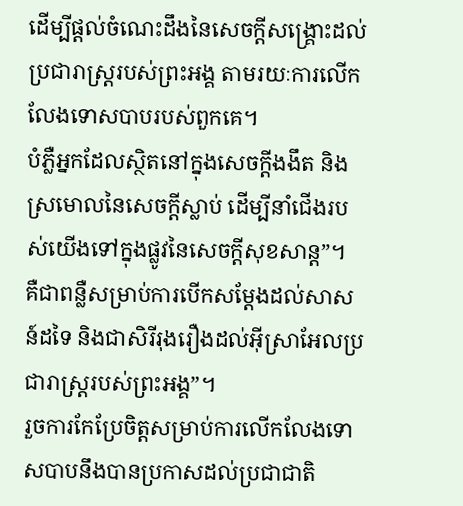ដើម្បីផ្ដល់ចំណេះដឹងនៃសេចក្ដីសង្គ្រោះដល់ប្រជារាស្ត្ររបស់ព្រះអង្គ តាមរយៈការលើកលែងទោសបាបរបស់ពួកគេ។
បំភ្លឺអ្នកដែលស្ថិតនៅក្នុងសេចក្ដីងងឹត និងស្រមោលនៃសេចក្ដីស្លាប់ ដើម្បីនាំជើងរបស់យើងទៅក្នុងផ្លូវនៃសេចក្ដីសុខសាន្ត”។
គឺជាពន្លឺសម្រាប់ការបើកសម្ដែងដល់សាសន៍ដទៃ និងជាសិរីរុងរឿងដល់អ៊ីស្រាអែលប្រជារាស្ត្ររបស់ព្រះអង្គ”។
រួចការកែប្រែចិត្តសម្រាប់ការលើកលែងទោសបាបនឹងបានប្រកាសដល់ប្រជាជាតិ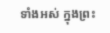ទាំងអស់ ក្នុងព្រះ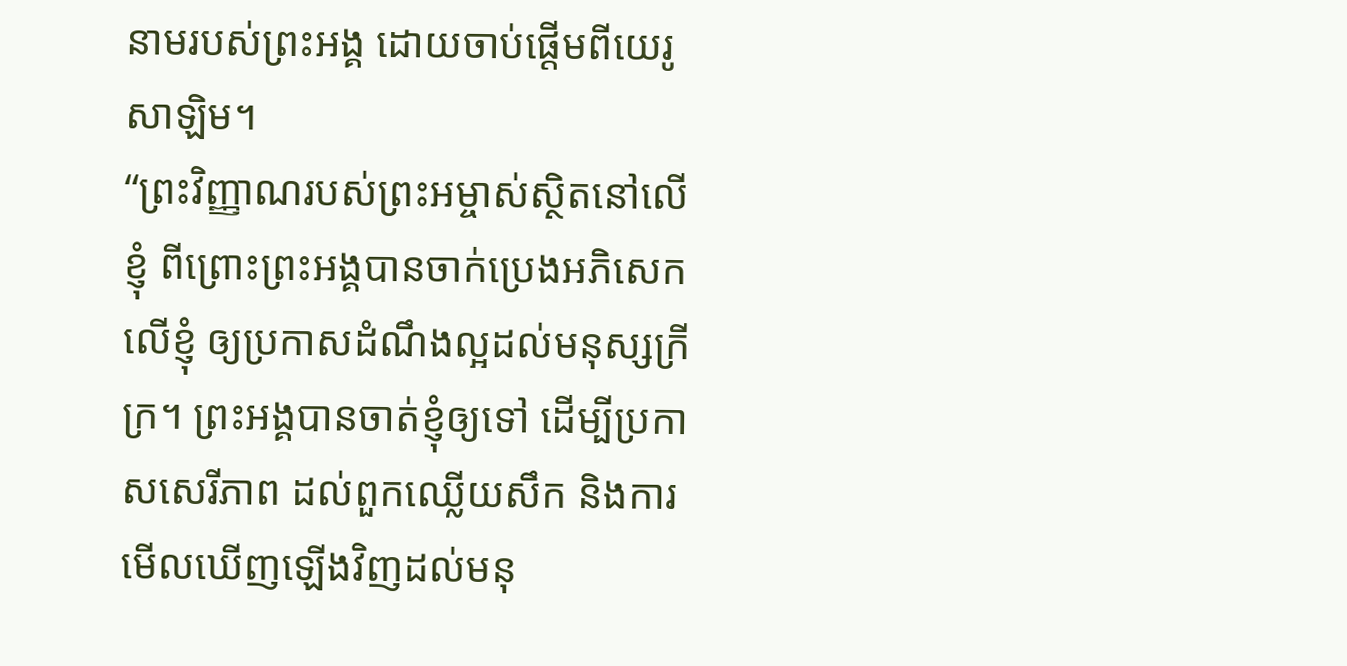នាមរបស់ព្រះអង្គ ដោយចាប់ផ្ដើមពីយេរូសាឡិម។
“ព្រះវិញ្ញាណរបស់ព្រះអម្ចាស់ស្ថិតនៅលើខ្ញុំ ពីព្រោះព្រះអង្គបានចាក់ប្រេងអភិសេកលើខ្ញុំ ឲ្យប្រកាសដំណឹងល្អដល់មនុស្សក្រីក្រ។ ព្រះអង្គបានចាត់ខ្ញុំឲ្យទៅ ដើម្បីប្រកាសសេរីភាព ដល់ពួកឈ្លើយសឹក និងការមើលឃើញឡើងវិញដល់មនុ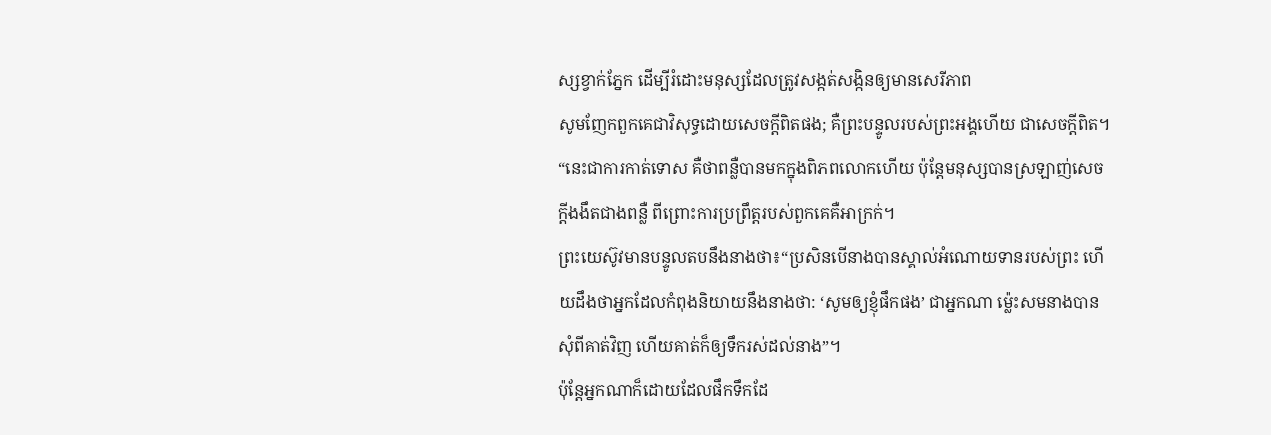ស្សខ្វាក់ភ្នែក ដើម្បីរំដោះមនុស្សដែលត្រូវសង្កត់សង្កិនឲ្យមានសេរីភាព
សូមញែកពួកគេជាវិសុទ្ធដោយសេចក្ដីពិតផង; គឺព្រះបន្ទូលរបស់ព្រះអង្គហើយ ជាសេចក្ដីពិត។
“នេះជាការកាត់ទោស គឺថាពន្លឺបានមកក្នុងពិភពលោកហើយ ប៉ុន្តែមនុស្សបានស្រឡាញ់សេចក្ដីងងឹតជាងពន្លឺ ពីព្រោះការប្រព្រឹត្តរបស់ពួកគេគឺអាក្រក់។
ព្រះយេស៊ូវមានបន្ទូលតបនឹងនាងថា៖“ប្រសិនបើនាងបានស្គាល់អំណោយទានរបស់ព្រះ ហើយដឹងថាអ្នកដែលកំពុងនិយាយនឹងនាងថា: ‘សូមឲ្យខ្ញុំផឹកផង’ ជាអ្នកណា ម្ល៉េះសមនាងបានសុំពីគាត់វិញ ហើយគាត់ក៏ឲ្យទឹករស់ដល់នាង”។
ប៉ុន្តែអ្នកណាក៏ដោយដែលផឹកទឹកដែ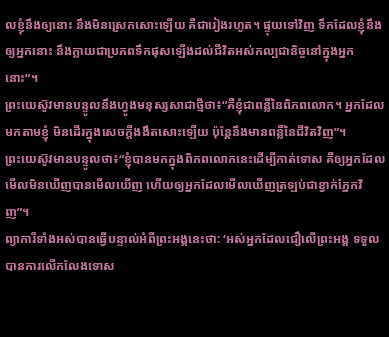លខ្ញុំនឹងឲ្យនោះ នឹងមិនស្រេកសោះឡើយ គឺជារៀងរហូត។ ផ្ទុយទៅវិញ ទឹកដែលខ្ញុំនឹងឲ្យអ្នកនោះ នឹងក្លាយជាប្រភពទឹកផុសឡើងដល់ជីវិតអស់កល្បជានិច្ចនៅក្នុងអ្នកនោះ”។
ព្រះយេស៊ូវមានបន្ទូលនឹងហ្វូងមនុស្សសាជាថ្មីថា៖“គឺខ្ញុំជាពន្លឺនៃពិភពលោក។ អ្នកដែលមកតាមខ្ញុំ មិនដើរក្នុងសេចក្ដីងងឹតសោះឡើយ ប៉ុន្តែនឹងមានពន្លឺនៃជីវិតវិញ”។
ព្រះយេស៊ូវមានបន្ទូលថា៖“ខ្ញុំបានមកក្នុងពិភពលោកនេះដើម្បីកាត់ទោស គឺឲ្យអ្នកដែលមើលមិនឃើញបានមើលឃើញ ហើយឲ្យអ្នកដែលមើលឃើញត្រឡប់ជាខ្វាក់ភ្នែកវិញ”។
ព្យាការីទាំងអស់បានធ្វើបន្ទាល់អំពីព្រះអង្គនេះថា: ‘អស់អ្នកដែលជឿលើព្រះអង្គ ទទួលបានការលើកលែងទោស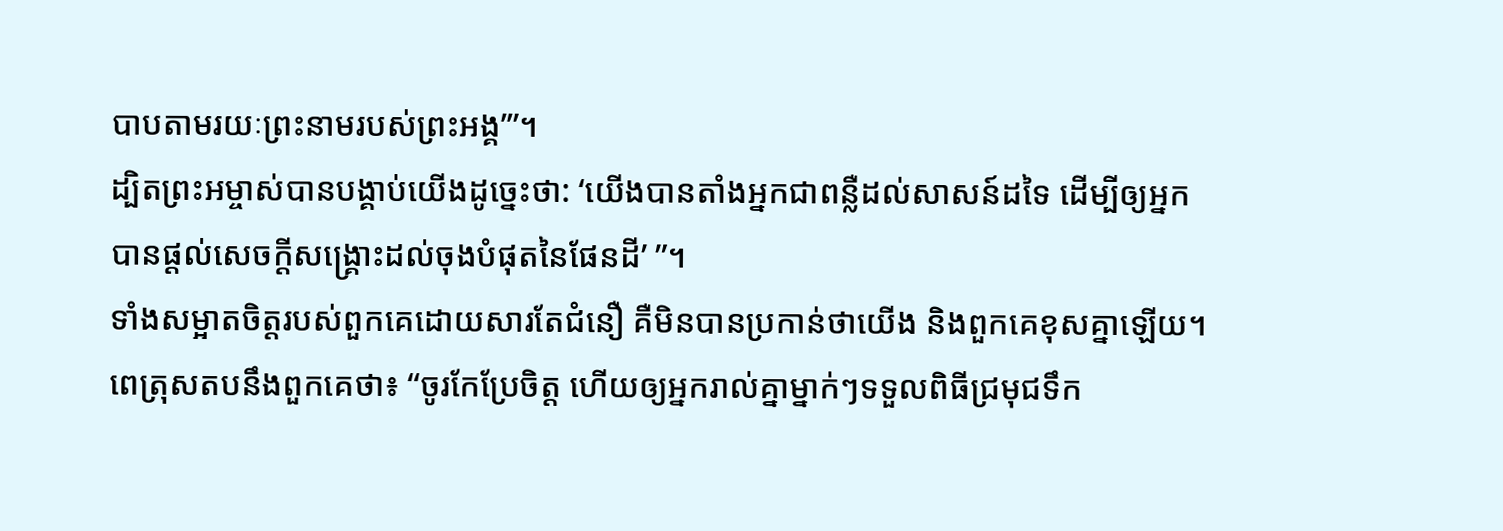បាបតាមរយៈព្រះនាមរបស់ព្រះអង្គ’”។
ដ្បិតព្រះអម្ចាស់បានបង្គាប់យើងដូច្នេះថា: ‘យើងបានតាំងអ្នកជាពន្លឺដល់សាសន៍ដទៃ ដើម្បីឲ្យអ្នកបានផ្ដល់សេចក្ដីសង្គ្រោះដល់ចុងបំផុតនៃផែនដី’ ”។
ទាំងសម្អាតចិត្តរបស់ពួកគេដោយសារតែជំនឿ គឺមិនបានប្រកាន់ថាយើង និងពួកគេខុសគ្នាឡើយ។
ពេត្រុសតបនឹងពួកគេថា៖ “ចូរកែប្រែចិត្ត ហើយឲ្យអ្នករាល់គ្នាម្នាក់ៗទទួលពិធីជ្រមុជទឹក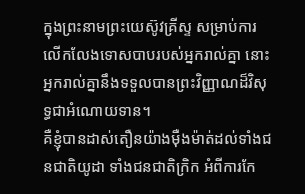ក្នុងព្រះនាមព្រះយេស៊ូវគ្រីស្ទ សម្រាប់ការលើកលែងទោសបាបរបស់អ្នករាល់គ្នា នោះអ្នករាល់គ្នានឹងទទួលបានព្រះវិញ្ញាណដ៏វិសុទ្ធជាអំណោយទាន។
គឺខ្ញុំបានដាស់តឿនយ៉ាងម៉ឺងម៉ាត់ដល់ទាំងជនជាតិយូដា ទាំងជនជាតិក្រិក អំពីការកែ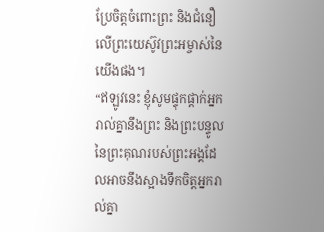ប្រែចិត្តចំពោះព្រះ និងជំនឿលើព្រះយេស៊ូវព្រះអម្ចាស់នៃយើងផង។
“ឥឡូវនេះ ខ្ញុំសូមផ្ទុកផ្ដាក់អ្នករាល់គ្នានឹងព្រះ និងព្រះបន្ទូលនៃព្រះគុណរបស់ព្រះអង្គដែលអាចនឹងស្អាងទឹកចិត្តអ្នករាល់គ្នា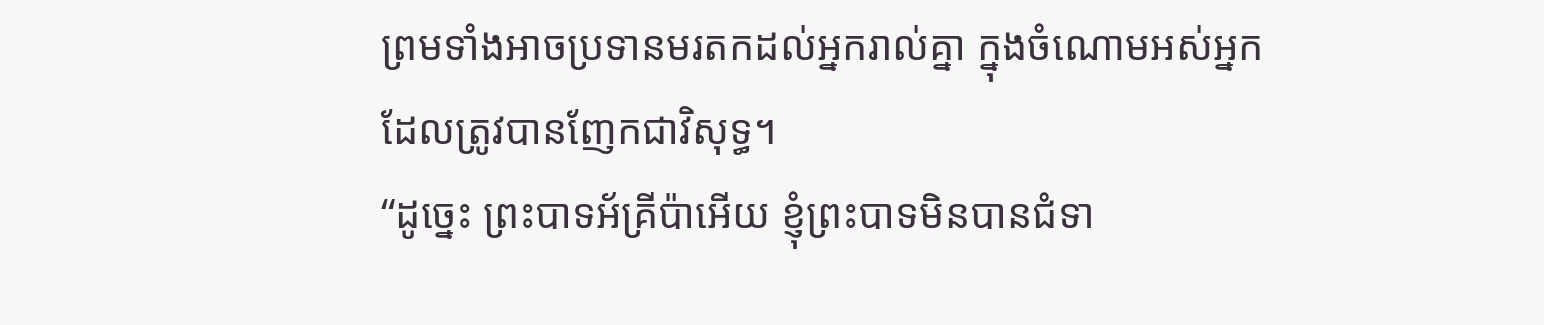ព្រមទាំងអាចប្រទានមរតកដល់អ្នករាល់គ្នា ក្នុងចំណោមអស់អ្នកដែលត្រូវបានញែកជាវិសុទ្ធ។
“ដូច្នេះ ព្រះបាទអ័គ្រីប៉ាអើយ ខ្ញុំព្រះបាទមិនបានជំទា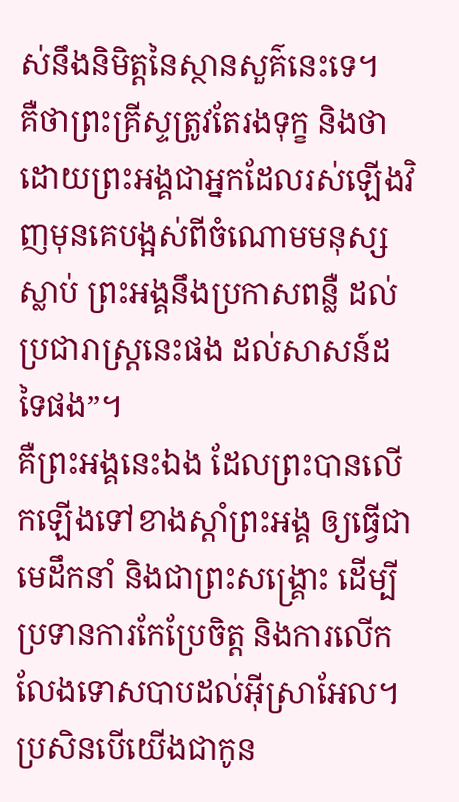ស់នឹងនិមិត្តនៃស្ថានសួគ៌នេះទេ។
គឺថាព្រះគ្រីស្ទត្រូវតែរងទុក្ខ និងថាដោយព្រះអង្គជាអ្នកដែលរស់ឡើងវិញមុនគេបង្អស់ពីចំណោមមនុស្សស្លាប់ ព្រះអង្គនឹងប្រកាសពន្លឺ ដល់ប្រជារាស្ត្រនេះផង ដល់សាសន៍ដទៃផង”។
គឺព្រះអង្គនេះឯង ដែលព្រះបានលើកឡើងទៅខាងស្ដាំព្រះអង្គ ឲ្យធ្វើជាមេដឹកនាំ និងជាព្រះសង្គ្រោះ ដើម្បីប្រទានការកែប្រែចិត្ត និងការលើកលែងទោសបាបដល់អ៊ីស្រាអែល។
ប្រសិនបើយើងជាកូន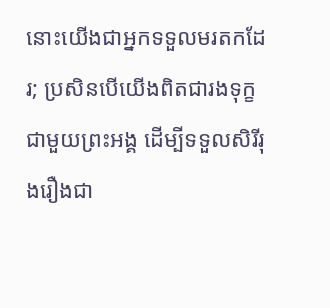នោះយើងជាអ្នកទទួលមរតកដែរ; ប្រសិនបើយើងពិតជារងទុក្ខជាមួយព្រះអង្គ ដើម្បីទទួលសិរីរុងរឿងជា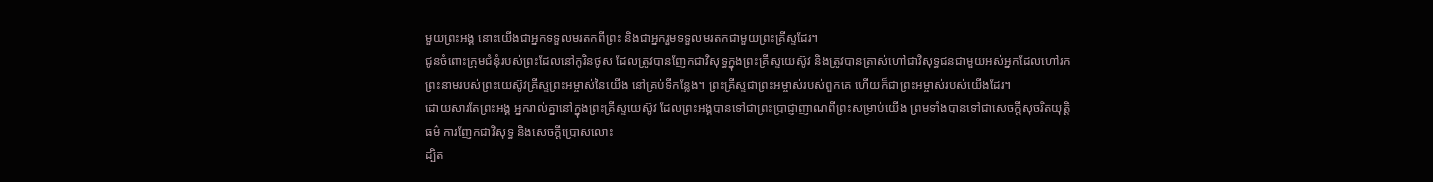មួយព្រះអង្គ នោះយើងជាអ្នកទទួលមរតកពីព្រះ និងជាអ្នករួមទទួលមរតកជាមួយព្រះគ្រីស្ទដែរ។
ជូនចំពោះក្រុមជំនុំរបស់ព្រះដែលនៅកូរិនថូស ដែលត្រូវបានញែកជាវិសុទ្ធក្នុងព្រះគ្រីស្ទយេស៊ូវ និងត្រូវបានត្រាស់ហៅជាវិសុទ្ធជនជាមួយអស់អ្នកដែលហៅរកព្រះនាមរបស់ព្រះយេស៊ូវគ្រីស្ទព្រះអម្ចាស់នៃយើង នៅគ្រប់ទីកន្លែង។ ព្រះគ្រីស្ទជាព្រះអម្ចាស់របស់ពួកគេ ហើយក៏ជាព្រះអម្ចាស់របស់យើងដែរ។
ដោយសារតែព្រះអង្គ អ្នករាល់គ្នានៅក្នុងព្រះគ្រីស្ទយេស៊ូវ ដែលព្រះអង្គបានទៅជាព្រះប្រាជ្ញាញាណពីព្រះសម្រាប់យើង ព្រមទាំងបានទៅជាសេចក្ដីសុចរិតយុត្តិធម៌ ការញែកជាវិសុទ្ធ និងសេចក្ដីប្រោសលោះ
ដ្បិត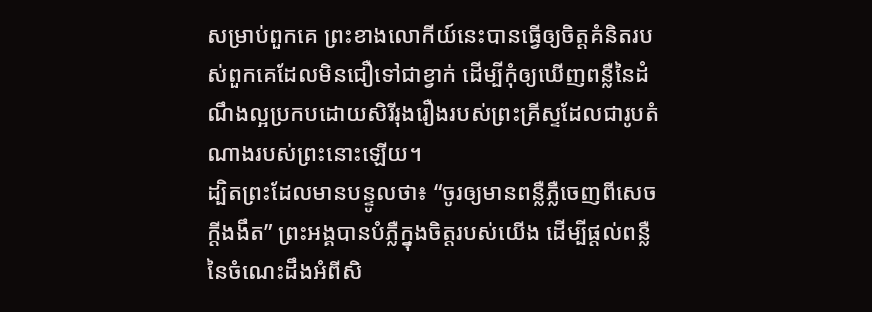សម្រាប់ពួកគេ ព្រះខាងលោកីយ៍នេះបានធ្វើឲ្យចិត្តគំនិតរបស់ពួកគេដែលមិនជឿទៅជាខ្វាក់ ដើម្បីកុំឲ្យឃើញពន្លឺនៃដំណឹងល្អប្រកបដោយសិរីរុងរឿងរបស់ព្រះគ្រីស្ទដែលជារូបតំណាងរបស់ព្រះនោះឡើយ។
ដ្បិតព្រះដែលមានបន្ទូលថា៖ “ចូរឲ្យមានពន្លឺភ្លឺចេញពីសេចក្ដីងងឹត” ព្រះអង្គបានបំភ្លឺក្នុងចិត្តរបស់យើង ដើម្បីផ្ដល់ពន្លឺនៃចំណេះដឹងអំពីសិ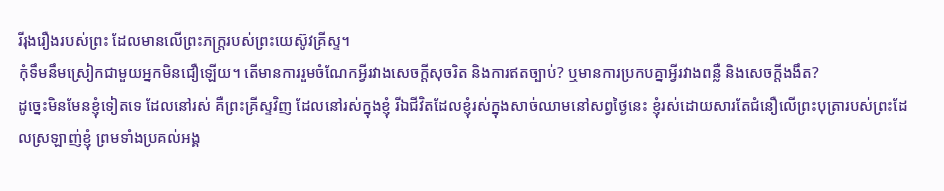រីរុងរឿងរបស់ព្រះ ដែលមានលើព្រះភក្ត្ររបស់ព្រះយេស៊ូវគ្រីស្ទ។
កុំទឹមនឹមស្រៀកជាមួយអ្នកមិនជឿឡើយ។ តើមានការរួមចំណែកអ្វីរវាងសេចក្ដីសុចរិត និងការឥតច្បាប់? ឬមានការប្រកបគ្នាអ្វីរវាងពន្លឺ និងសេចក្ដីងងឹត?
ដូច្នេះមិនមែនខ្ញុំទៀតទេ ដែលនៅរស់ គឺព្រះគ្រីស្ទវិញ ដែលនៅរស់ក្នុងខ្ញុំ រីឯជីវិតដែលខ្ញុំរស់ក្នុងសាច់ឈាមនៅសព្វថ្ងៃនេះ ខ្ញុំរស់ដោយសារតែជំនឿលើព្រះបុត្រារបស់ព្រះដែលស្រឡាញ់ខ្ញុំ ព្រមទាំងប្រគល់អង្គ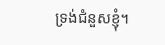ទ្រង់ជំនួសខ្ញុំ។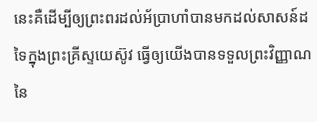នេះគឺដើម្បីឲ្យព្រះពរដល់អ័ប្រាហាំបានមកដល់សាសន៍ដទៃក្នុងព្រះគ្រីស្ទយេស៊ូវ ធ្វើឲ្យយើងបានទទួលព្រះវិញ្ញាណនៃ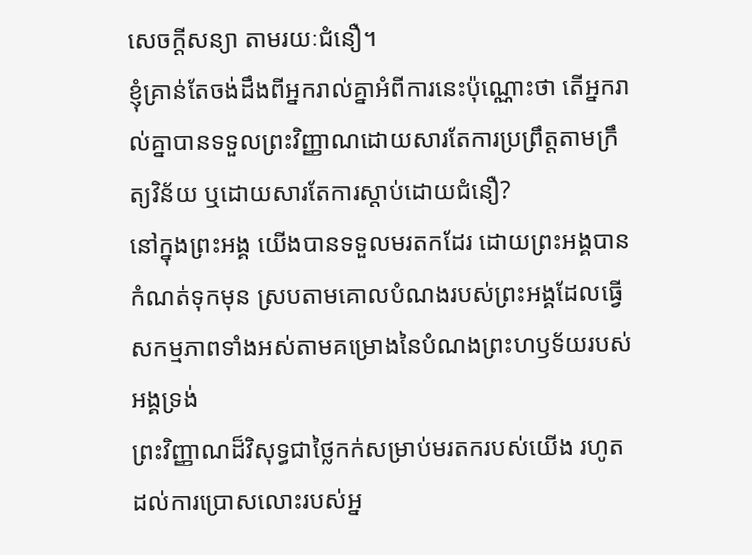សេចក្ដីសន្យា តាមរយៈជំនឿ។
ខ្ញុំគ្រាន់តែចង់ដឹងពីអ្នករាល់គ្នាអំពីការនេះប៉ុណ្ណោះថា តើអ្នករាល់គ្នាបានទទួលព្រះវិញ្ញាណដោយសារតែការប្រព្រឹត្តតាមក្រឹត្យវិន័យ ឬដោយសារតែការស្ដាប់ដោយជំនឿ?
នៅក្នុងព្រះអង្គ យើងបានទទួលមរតកដែរ ដោយព្រះអង្គបានកំណត់ទុកមុន ស្របតាមគោលបំណងរបស់ព្រះអង្គដែលធ្វើសកម្មភាពទាំងអស់តាមគម្រោងនៃបំណងព្រះហឫទ័យរបស់អង្គទ្រង់
ព្រះវិញ្ញាណដ៏វិសុទ្ធជាថ្លៃកក់សម្រាប់មរតករបស់យើង រហូតដល់ការប្រោសលោះរបស់អ្ន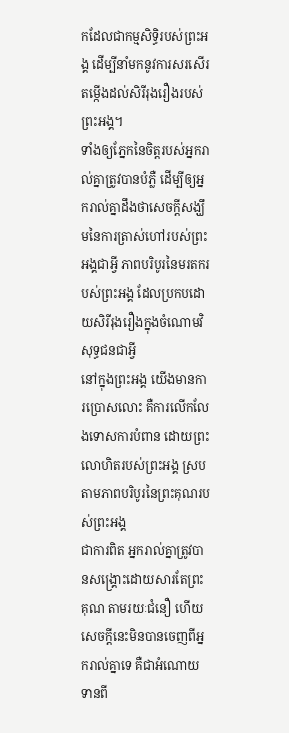កដែលជាកម្មសិទ្ធិរបស់ព្រះអង្គ ដើម្បីនាំមកនូវការសរសើរតម្កើងដល់សិរីរុងរឿងរបស់ព្រះអង្គ។
ទាំងឲ្យភ្នែកនៃចិត្តរបស់អ្នករាល់គ្នាត្រូវបានបំភ្លឺ ដើម្បីឲ្យអ្នករាល់គ្នាដឹងថាសេចក្ដីសង្ឃឹមនៃការត្រាស់ហៅរបស់ព្រះអង្គជាអ្វី ភាពបរិបូរនៃមរតករបស់ព្រះអង្គ ដែលប្រកបដោយសិរីរុងរឿងក្នុងចំណោមវិសុទ្ធជនជាអ្វី
នៅក្នុងព្រះអង្គ យើងមានការប្រោសលោះ គឺការលើកលែងទោសការបំពាន ដោយព្រះលោហិតរបស់ព្រះអង្គ ស្របតាមភាពបរិបូរនៃព្រះគុណរបស់ព្រះអង្គ
ជាការពិត អ្នករាល់គ្នាត្រូវបានសង្គ្រោះដោយសារតែព្រះគុណ តាមរយៈជំនឿ ហើយសេចក្ដីនេះមិនបានចេញពីអ្នករាល់គ្នាទេ គឺជាអំណោយទានពី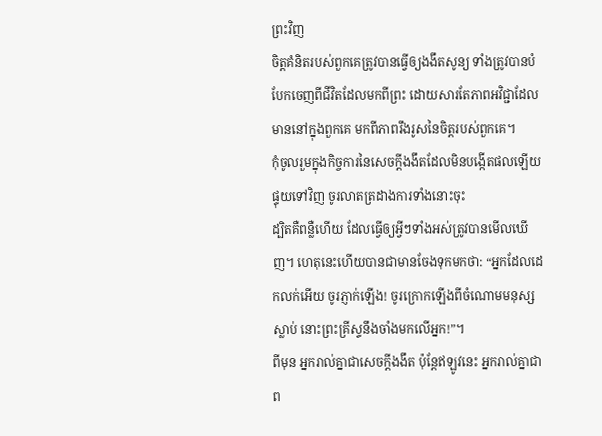ព្រះវិញ
ចិត្តគំនិតរបស់ពួកគេត្រូវបានធ្វើឲ្យងងឹតសូន្យ ទាំងត្រូវបានបំបែកចេញពីជីវិតដែលមកពីព្រះ ដោយសារតែភាពអវិជ្ជាដែលមាននៅក្នុងពួកគេ មកពីភាពរឹងរូសនៃចិត្តរបស់ពួកគេ។
កុំចូលរួមក្នុងកិច្ចការនៃសេចក្ដីងងឹតដែលមិនបង្កើតផលឡើយ ផ្ទុយទៅវិញ ចូរលាតត្រដាងការទាំងនោះចុះ
ដ្បិតគឺពន្លឺហើយ ដែលធ្វើឲ្យអ្វីៗទាំងអស់ត្រូវបានមើលឃើញ។ ហេតុនេះហើយបានជាមានចែងទុកមកថា: “អ្នកដែលដេកលក់អើយ ចូរភ្ញាក់ឡើង! ចូរក្រោកឡើងពីចំណោមមនុស្សស្លាប់ នោះព្រះគ្រីស្ទនឹងចាំងមកលើអ្នក!”។
ពីមុន អ្នករាល់គ្នាជាសេចក្ដីងងឹត ប៉ុន្តែឥឡូវនេះ អ្នករាល់គ្នាជាព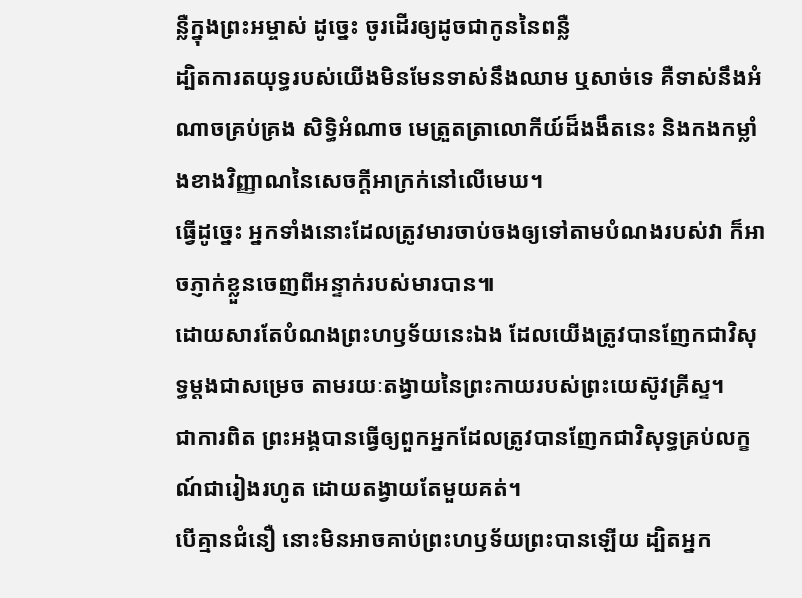ន្លឺក្នុងព្រះអម្ចាស់ ដូច្នេះ ចូរដើរឲ្យដូចជាកូននៃពន្លឺ
ដ្បិតការតយុទ្ធរបស់យើងមិនមែនទាស់នឹងឈាម ឬសាច់ទេ គឺទាស់នឹងអំណាចគ្រប់គ្រង សិទ្ធិអំណាច មេត្រួតត្រាលោកីយ៍ដ៏ងងឹតនេះ និងកងកម្លាំងខាងវិញ្ញាណនៃសេចក្ដីអាក្រក់នៅលើមេឃ។
ធ្វើដូច្នេះ អ្នកទាំងនោះដែលត្រូវមារចាប់ចងឲ្យទៅតាមបំណងរបស់វា ក៏អាចភ្ញាក់ខ្លួនចេញពីអន្ទាក់របស់មារបាន៕
ដោយសារតែបំណងព្រះហឫទ័យនេះឯង ដែលយើងត្រូវបានញែកជាវិសុទ្ធម្ដងជាសម្រេច តាមរយៈតង្វាយនៃព្រះកាយរបស់ព្រះយេស៊ូវគ្រីស្ទ។
ជាការពិត ព្រះអង្គបានធ្វើឲ្យពួកអ្នកដែលត្រូវបានញែកជាវិសុទ្ធគ្រប់លក្ខណ៍ជារៀងរហូត ដោយតង្វាយតែមួយគត់។
បើគ្មានជំនឿ នោះមិនអាចគាប់ព្រះហឫទ័យព្រះបានឡើយ ដ្បិតអ្នក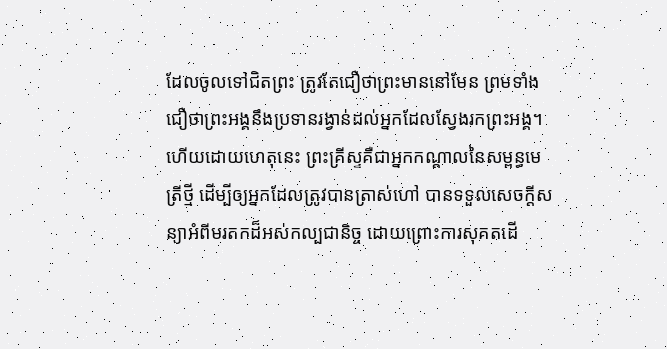ដែលចូលទៅជិតព្រះ ត្រូវតែជឿថាព្រះមាននៅមែន ព្រមទាំងជឿថាព្រះអង្គនឹងប្រទានរង្វាន់ដល់អ្នកដែលស្វែងរកព្រះអង្គ។
ហើយដោយហេតុនេះ ព្រះគ្រីស្ទគឺជាអ្នកកណ្ដាលនៃសម្ពន្ធមេត្រីថ្មី ដើម្បីឲ្យអ្នកដែលត្រូវបានត្រាស់ហៅ បានទទួលសេចក្ដីសន្យាអំពីមរតកដ៏អស់កល្បជានិច្ច ដោយព្រោះការសុគតដើ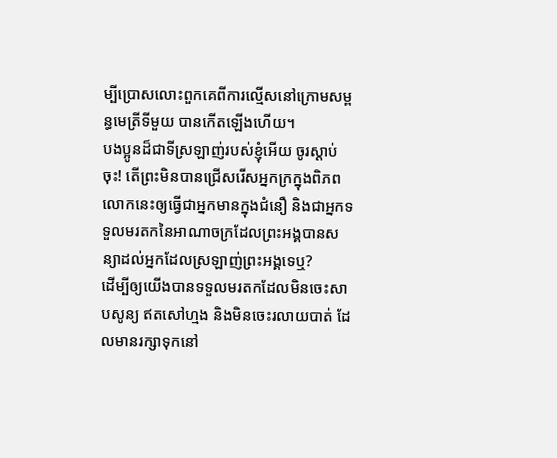ម្បីប្រោសលោះពួកគេពីការល្មើសនៅក្រោមសម្ពន្ធមេត្រីទីមួយ បានកើតឡើងហើយ។
បងប្អូនដ៏ជាទីស្រឡាញ់របស់ខ្ញុំអើយ ចូរស្ដាប់ចុះ! តើព្រះមិនបានជ្រើសរើសអ្នកក្រក្នុងពិភពលោកនេះឲ្យធ្វើជាអ្នកមានក្នុងជំនឿ និងជាអ្នកទទួលមរតកនៃអាណាចក្រដែលព្រះអង្គបានសន្យាដល់អ្នកដែលស្រឡាញ់ព្រះអង្គទេឬ?
ដើម្បីឲ្យយើងបានទទួលមរតកដែលមិនចេះសាបសូន្យ ឥតសៅហ្មង និងមិនចេះរលាយបាត់ ដែលមានរក្សាទុកនៅ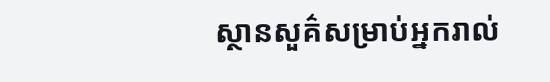ស្ថានសួគ៌សម្រាប់អ្នករាល់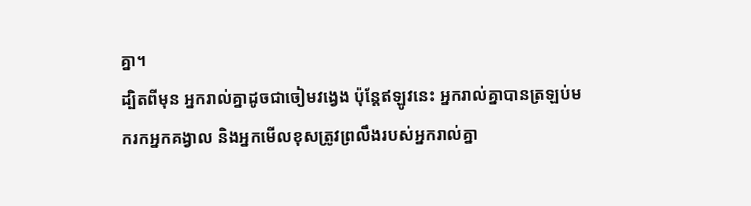គ្នា។
ដ្បិតពីមុន អ្នករាល់គ្នាដូចជាចៀមវង្វេង ប៉ុន្តែឥឡូវនេះ អ្នករាល់គ្នាបានត្រឡប់មករកអ្នកគង្វាល និងអ្នកមើលខុសត្រូវព្រលឹងរបស់អ្នករាល់គ្នា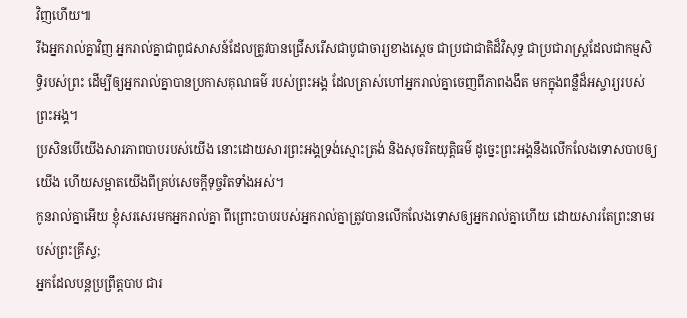វិញហើយ៕
រីឯអ្នករាល់គ្នាវិញ អ្នករាល់គ្នាជាពូជសាសន៍ដែលត្រូវបានជ្រើសរើសជាបូជាចារ្យខាងស្ដេច ជាប្រជាជាតិដ៏វិសុទ្ធ ជាប្រជារាស្ត្រដែលជាកម្មសិទ្ធិរបស់ព្រះ ដើម្បីឲ្យអ្នករាល់គ្នាបានប្រកាសគុណធម៌ របស់ព្រះអង្គ ដែលត្រាស់ហៅអ្នករាល់គ្នាចេញពីភាពងងឹត មកក្នុងពន្លឺដ៏អស្ចារ្យរបស់ព្រះអង្គ។
ប្រសិនបើយើងសារភាពបាបរបស់យើង នោះដោយសារព្រះអង្គទ្រង់ស្មោះត្រង់ និងសុចរិតយុត្តិធម៌ ដូច្នេះព្រះអង្គនឹងលើកលែងទោសបាបឲ្យយើង ហើយសម្អាតយើងពីគ្រប់សេចក្ដីទុច្ចរិតទាំងអស់។
កូនរាល់គ្នាអើយ ខ្ញុំសរសេរមកអ្នករាល់គ្នា ពីព្រោះបាបរបស់អ្នករាល់គ្នាត្រូវបានលើកលែងទោសឲ្យអ្នករាល់គ្នាហើយ ដោយសារតែព្រះនាមរបស់ព្រះគ្រីស្ទ;
អ្នកដែលបន្តប្រព្រឹត្តបាប ជារ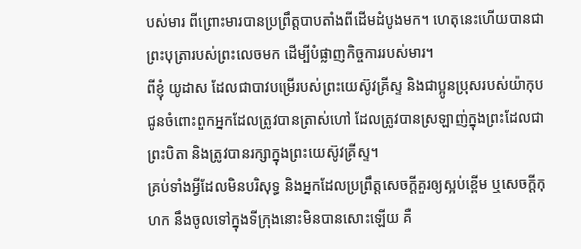បស់មារ ពីព្រោះមារបានប្រព្រឹត្តបាបតាំងពីដើមដំបូងមក។ ហេតុនេះហើយបានជាព្រះបុត្រារបស់ព្រះលេចមក ដើម្បីបំផ្លាញកិច្ចការរបស់មារ។
ពីខ្ញុំ យូដាស ដែលជាបាវបម្រើរបស់ព្រះយេស៊ូវគ្រីស្ទ និងជាប្អូនប្រុសរបស់យ៉ាកុប ជូនចំពោះពួកអ្នកដែលត្រូវបានត្រាស់ហៅ ដែលត្រូវបានស្រឡាញ់ក្នុងព្រះដែលជាព្រះបិតា និងត្រូវបានរក្សាក្នុងព្រះយេស៊ូវគ្រីស្ទ។
គ្រប់ទាំងអ្វីដែលមិនបរិសុទ្ធ និងអ្នកដែលប្រព្រឹត្តសេចក្ដីគួរឲ្យស្អប់ខ្ពើម ឬសេចក្ដីកុហក នឹងចូលទៅក្នុងទីក្រុងនោះមិនបានសោះឡើយ គឺ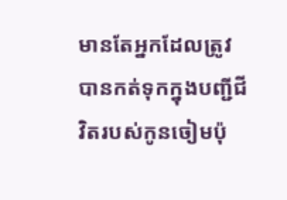មានតែអ្នកដែលត្រូវបានកត់ទុកក្នុងបញ្ជីជីវិតរបស់កូនចៀមប៉ុ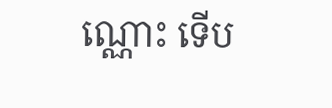ណ្ណោះ ទើប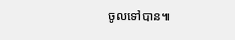ចូលទៅបាន៕